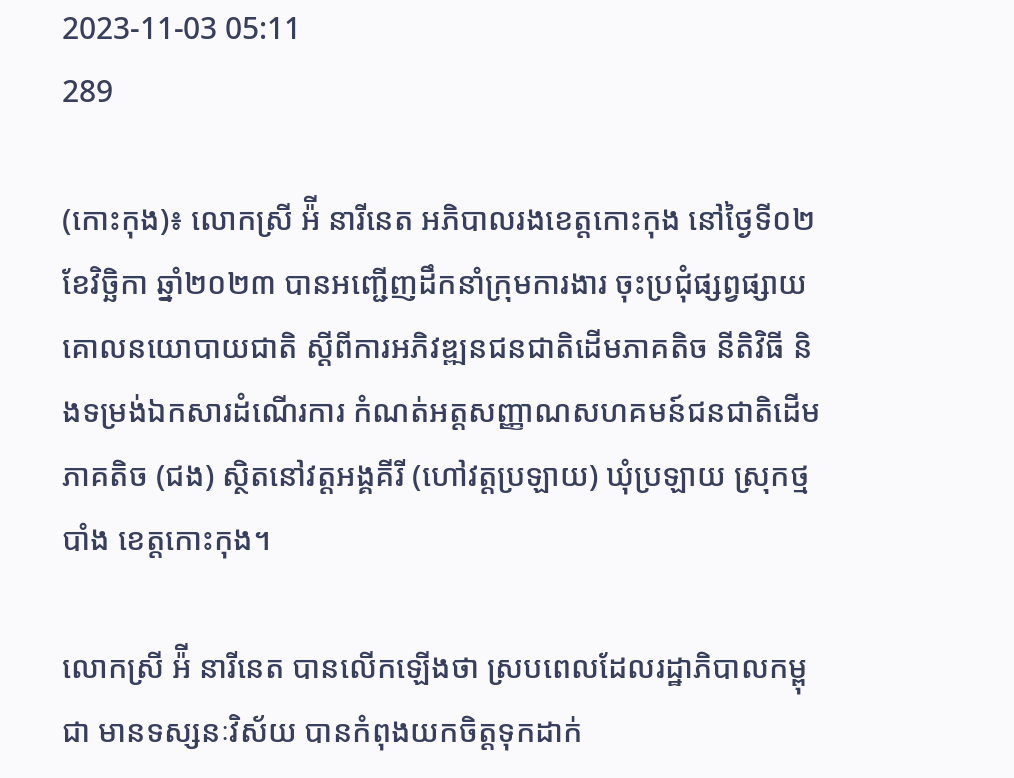2023-11-03 05:11
289

(កោះកុង)៖ លោកស្រី អ៉ី នារីនេត អភិបាលរងខេត្ដកោះកុង នៅថ្ងៃទី០២ ខែវិច្ឆិកា ឆ្នាំ២០២៣ បានអញ្ជើញដឹកនាំក្រុមការងារ ចុះប្រជុំផ្សព្វផ្សាយគោលនយោបាយជាតិ ស្តីពីការអភិវឌ្ឍនជនជាតិដើមភាគតិច នីតិវិធី និងទម្រង់ឯកសារដំណើរការ កំណត់អត្តសញ្ញាណសហគមន៍ជនជាតិដើមភាគតិច (ជង) ស្ថិតនៅវត្តអង្គគីរី (ហៅវត្តប្រឡាយ) ឃុំប្រឡាយ ស្រុកថ្មបាំង ខេត្តកោះកុង។

លោកស្រី អ៉ី នារីនេត បានលើកឡើងថា ស្របពេលដែលរដ្ឋាភិបាលកម្ពុជា មានទស្សនៈវិស័យ បានកំពុងយកចិត្តទុកដាក់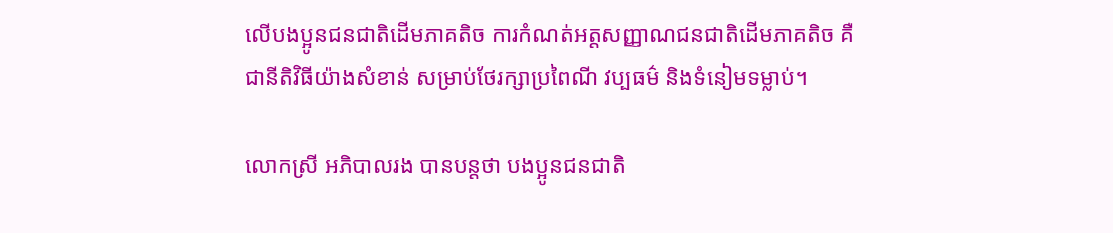លើបងប្អូនជនជាតិដើមភាគតិច ការកំណត់អត្តសញ្ញាណជនជាតិដើមភាគតិច គឺជានីតិវិធីយ៉ាងសំខាន់ សម្រាប់ថែរក្សាប្រពៃណី វប្បធម៌ និងទំនៀមទម្លាប់។

លោកស្រី អភិបាលរង បានបន្តថា បងប្អូនជនជាតិ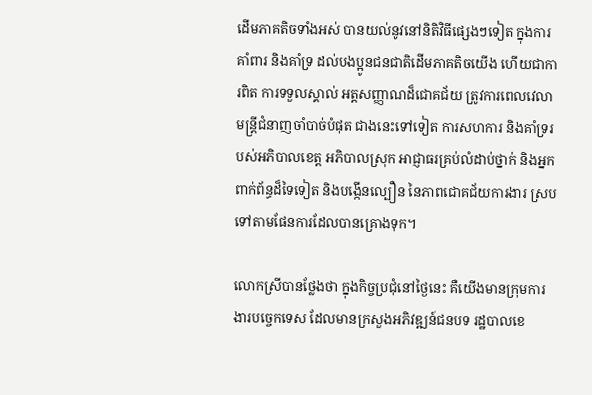ដើមភាគតិចទាំងអស់ បានយល់នូវនៅនិតិវិធីផ្សេងៗទៀត ក្នុងការគាំពារ និងគាំទ្រ ដល់បងប្អូនជនជាតិដើមភាគតិចយើង ហើយជាការពិត ការទទួលស្គាល់ អត្តសញ្ញាណដ៏ជោគជ័យ ត្រូវការពេលវេលា មន្ត្រីជំនាញចាំបាច់បំផុត ជាងនេះទៅទៀត ការសហការ និងគាំទ្ររបស់អភិបាលខេត្ត អភិបាលស្រុក អាជ្ញាធរគ្រប់លំដាប់ថ្នាក់ និងអ្នកពាក់ព័ន្ធដ៏ទៃទៀត និងបង្កើនល្បឿន នៃភាពជោគជ័យការងារ ស្របទៅតាមផែនការដែលបានគ្រោងទុក។

លោកស្រីបានថ្លែងថា ក្នុងកិច្ចប្រជុំនៅថ្ងៃនេះ គឺយើងមានក្រុមការងារបច្ចេកទេស ដែលមានក្រសួងអភិវឌ្ឍន៍ជនបទ រដ្ឋបាលខេ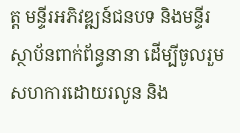ត្ត មន្ទីរអភិវឌ្ឍន៍ជនបទ និងមន្ទីរ ស្ថាប័នពាក់ព័ន្ធនានា ដើម្បីចូលរួមសហការដោយរលូន និង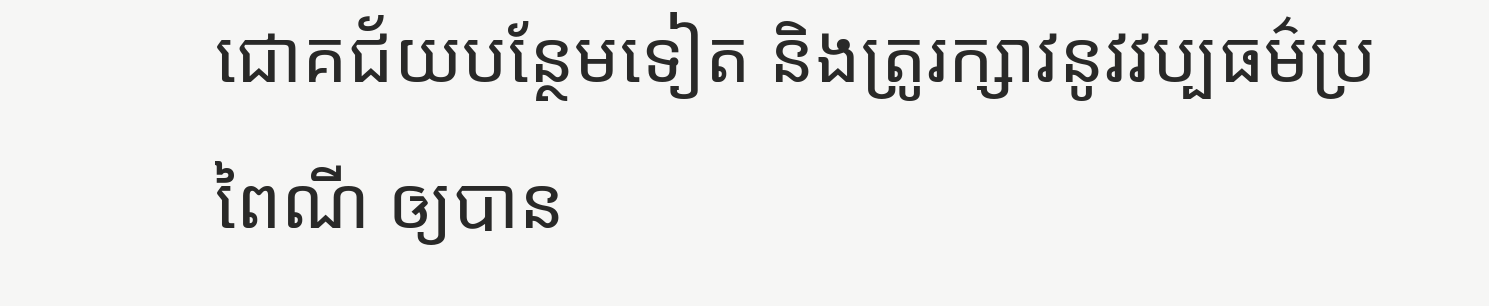ជោគជ័យបន្ថែមទៀត និងត្រូរក្សាវនូវវប្បធម៌ប្រពៃណី ឲ្យបាន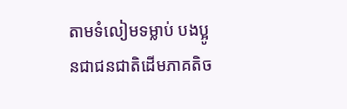តាមទំលៀមទម្លាប់ បងប្អូនជាជនជាតិដើមភាគតិច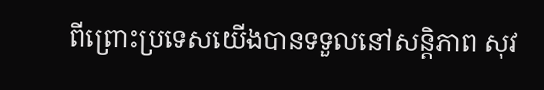ពីព្រោះប្រទេសយើងបានទទួលនៅសន្តិភាព សុវ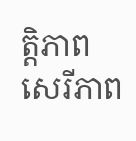ត្តិភាព សេរីភាព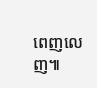ពេញលេញ៕